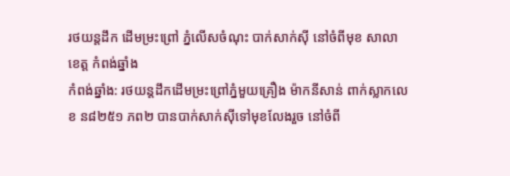រថយន្តដឹក ដើមម្រះព្រៅ ភ្នំលើសចំណុះ បាក់សាក់ស៊ី នៅចំពីមុខ សាលាខេត្ត កំពង់ឆ្នាំង
កំពង់ឆ្នាំង: រថយន្តដឹកដើមម្រះព្រៅភ្នំមួយគ្រឿង ម៉ាកនីសាន់ ពាក់ស្លាកលេខ ន៨២៥១ ភព២ បានបាក់សាក់ស៊ីទៅមុខលែងរួច នៅចំពី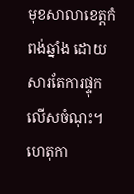មុខសាលាខេត្តកំពង់ឆ្នាំង ដោយសារតែការផ្ទុកលើសចំណុះ។ ហេតុកា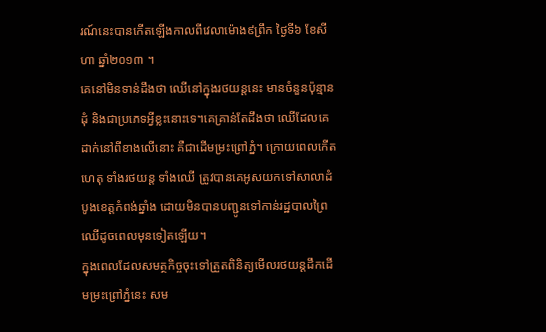រណ៍នេះបានកើតឡើងកាលពីវេលាម៉ោង៩ព្រឹក ថ្ងៃទី៦ ខែសីហា ឆ្នាំ២០១៣ ។
គេនៅមិនទាន់ដឹងថា ឈើនៅក្នុងរថយន្តនេះ មានចំនួនប៉ុន្មានដុំ និងជាប្រភេទអ្វីខ្លះនោះទេ។គេគ្រាន់តែដឹងថា ឈើដែលគេដាក់នៅពីខាងលើនោះ គឺជាដើមម្រះព្រៅភ្នំ។ ក្រោយពេលកើតហេតុ ទាំងរថយន្ត ទាំងឈើ ត្រូវបានគេអូសយកទៅសាលាដំបូងខេត្តកំពង់ឆ្នាំង ដោយមិនបានបញ្ជូនទៅកាន់រដ្ឋបាលព្រៃឈើដូចពេលមុនទៀតឡើយ។
ក្នុងពេលដែលសមត្ថកិច្ចចុះទៅត្រួតពិនិត្យមើលរថយន្តដឹកដើមម្រះព្រៅភ្នំនេះ សម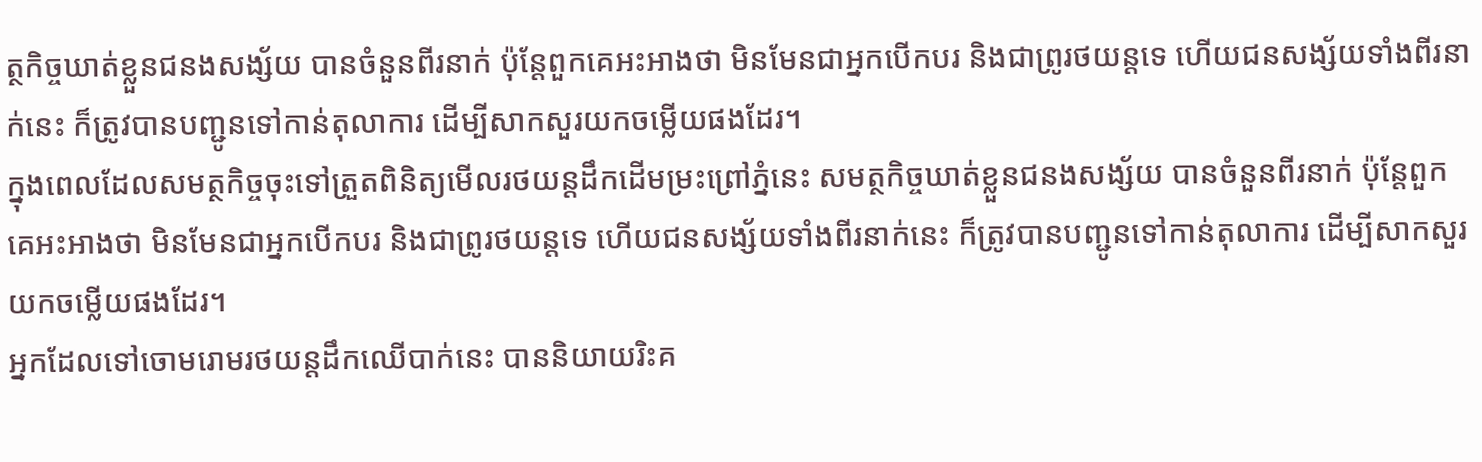ត្ថកិច្ចឃាត់ខ្លួនជនងសង្ស័យ បានចំនួនពីរនាក់ ប៉ុន្តែពួកគេអះអាងថា មិនមែនជាអ្នកបើកបរ និងជាព្រូរថយន្តទេ ហើយជនសង្ស័យទាំងពីរនាក់នេះ ក៏ត្រូវបានបញ្ជូនទៅកាន់តុលាការ ដើម្បីសាកសួរយកចម្លើយផងដែរ។
ក្នុងពេលដែលសមត្ថកិច្ចចុះទៅត្រួតពិនិត្យមើលរថយន្តដឹកដើមម្រះព្រៅភ្នំនេះ សមត្ថកិច្ចឃាត់ខ្លួនជនងសង្ស័យ បានចំនួនពីរនាក់ ប៉ុន្តែពួកគេអះអាងថា មិនមែនជាអ្នកបើកបរ និងជាព្រូរថយន្តទេ ហើយជនសង្ស័យទាំងពីរនាក់នេះ ក៏ត្រូវបានបញ្ជូនទៅកាន់តុលាការ ដើម្បីសាកសួរយកចម្លើយផងដែរ។
អ្នកដែលទៅចោមរោមរថយន្តដឹកឈើបាក់នេះ បាននិយាយរិះគ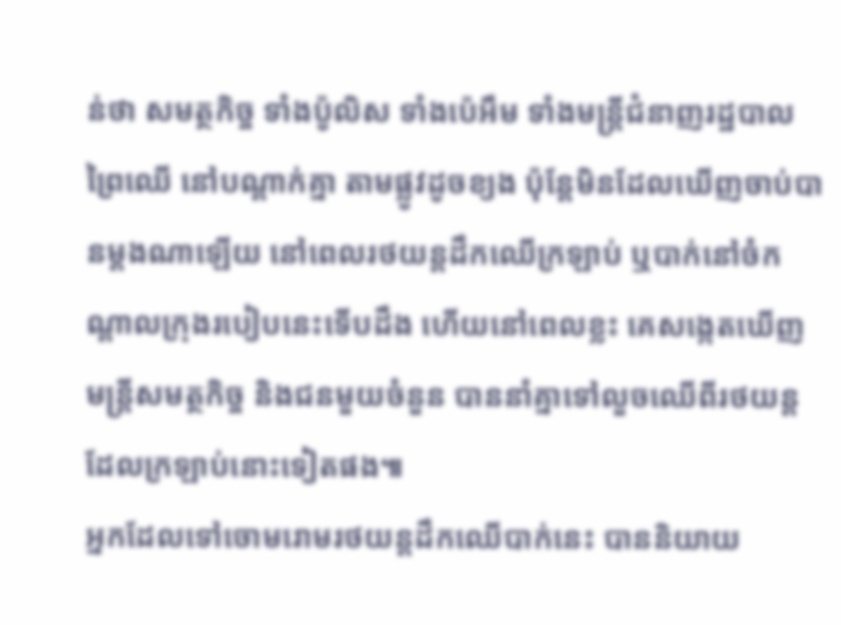ន់ថា សមត្ថកិច្ច ទាំងប៉ូលិស ទាំងប៉េអឹម ទាំងមន្ត្រីជំនាញរដ្ឋបាលព្រៃឈើ នៅបណ្តាក់គ្នា តាមផ្លូវដូចខ្យង ប៉ុន្តែមិនដែលឃើញចាប់បានម្តងណាឡើយ នៅពេលរថយន្តដឹកឈើក្រឡាប់ ឬបាក់នៅចំកណ្តាលក្រុងរបៀបនេះទើបដឹង ហើយនៅពេលខ្លះ គេសង្កេតឃើញ មន្ត្រីសមត្ថកិច្ច និងជនមួយចំនួន បាននាំគ្នាទៅលួចឈើពីរថយន្ត ដែលក្រឡាប់នោះទៀតផង៕
អ្នកដែលទៅចោមរោមរថយន្តដឹកឈើបាក់នេះ បាននិយាយ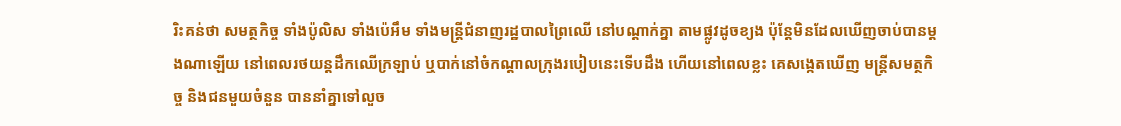រិះគន់ថា សមត្ថកិច្ច ទាំងប៉ូលិស ទាំងប៉េអឹម ទាំងមន្ត្រីជំនាញរដ្ឋបាលព្រៃឈើ នៅបណ្តាក់គ្នា តាមផ្លូវដូចខ្យង ប៉ុន្តែមិនដែលឃើញចាប់បានម្តងណាឡើយ នៅពេលរថយន្តដឹកឈើក្រឡាប់ ឬបាក់នៅចំកណ្តាលក្រុងរបៀបនេះទើបដឹង ហើយនៅពេលខ្លះ គេសង្កេតឃើញ មន្ត្រីសមត្ថកិច្ច និងជនមួយចំនួន បាននាំគ្នាទៅលួច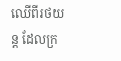ឈើពីរថយន្ត ដែលក្រ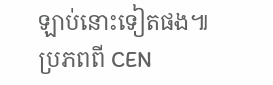ឡាប់នោះទៀតផង៕
ប្រភពពី CEN